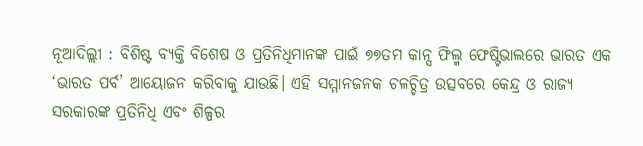ନୂଆଦିଲ୍ଲୀ : ବିଶିଷ୍ଟ ବ୍ୟକ୍ତି ବିଶେଷ ଓ ପ୍ରତିନିଧିମାନଙ୍କ ପାଇଁ ୭୭ତମ କାନ୍ସ ଫିଲ୍ମ ଫେଷ୍ଟିଭାଲରେ ଭାରତ ଏକ ‘ଭାରତ ପର୍ବ’ ଆୟୋଜନ କରିବାକୁ ଯାଉଛି। ଏହି ସମ୍ମାନଜନକ ଚଳଚ୍ଚିତ୍ର ଉତ୍ସବରେ କେନ୍ଦ୍ର ଓ ରାଜ୍ୟ ସରକାରଙ୍କ ପ୍ରତିନିଧି ଏବଂ ଶିଳ୍ପର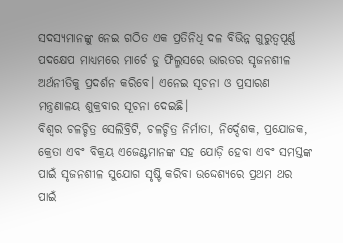ସଦସ୍ୟମାନଙ୍କୁ ନେଇ ଗଠିତ ଏକ ପ୍ରତିନିଧି ଦଳ ବିଭିନ୍ନ ଗୁରୁତ୍ୱପୂର୍ଣ୍ଣ ପଦକ୍ଷେପ ମାଧ୍ୟମରେ ମାର୍ଚେ ଡୁ ଫିଲ୍ମସରେ ଭାରତର ସୃଜନଶୀଳ ଅର୍ଥନୀତିକୁ ପ୍ରଦର୍ଶନ କରିବେ। ଏନେଇ ସୂଚନା ଓ ପ୍ରସାରଣ ମନ୍ତ୍ରଣାଳୟ ଶୁକ୍ରବାର ସୂଚନା ଦେଇଛି।
ବିଶ୍ୱର ଚଳଚ୍ଚିତ୍ର ସେଲିବ୍ରିଟି, ଚଳଚ୍ଚିତ୍ର ନିର୍ମାତା, ନିର୍ଦ୍ଦେଶକ, ପ୍ରଯୋଜକ, କ୍ରେତା ଏବଂ ବିକ୍ରୟ ଏଜେଣ୍ଟମାନଙ୍କ ସହ ଯୋଡ଼ି ହେବା ଏବଂ ସମସ୍ତଙ୍କ ପାଇଁ ସୃଜନଶୀଳ ସୁଯୋଗ ସୃଷ୍ଟି କରିବା ଉଦ୍ଦେଶ୍ୟରେ ପ୍ରଥମ ଥର ପାଇଁ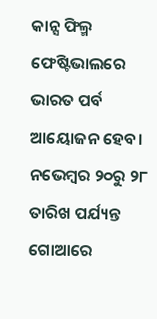କାନ୍ସ ଫିଲ୍ମ ଫେଷ୍ଟିଭାଲରେ ଭାରତ ପର୍ବ ଆୟୋଜନ ହେବ। ନଭେମ୍ବର ୨୦ରୁ ୨୮ ତାରିଖ ପର୍ଯ୍ୟନ୍ତ ଗୋଆରେ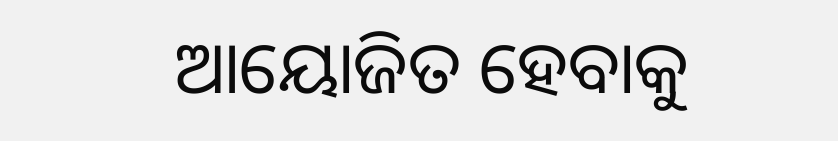ଆୟୋଜିତ ହେବାକୁ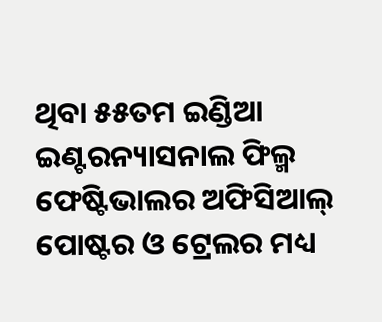ଥିବା ୫୫ତମ ଇଣ୍ଡିଆ ଇଣ୍ଟରନ୍ୟାସନାଲ ଫିଲ୍ମ ଫେଷ୍ଟିଭାଲର ଅଫିସିଆଲ୍ ପୋଷ୍ଟର ଓ ଟ୍ରେଲର ମଧ୍ୟ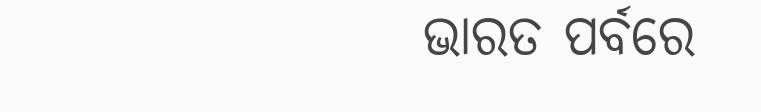ଭାରତ ପର୍ବରେ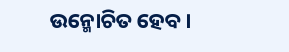ଉନ୍ମୋଚିତ ହେବ।